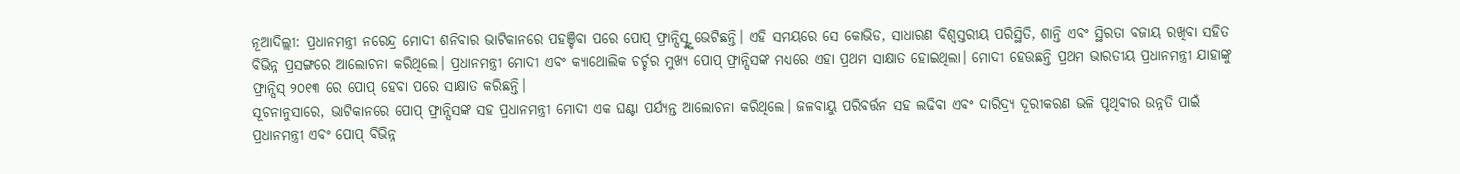ନୂଆଦିଲ୍ଲୀ: ପ୍ରଧାନମନ୍ତ୍ରୀ ନରେନ୍ଦ୍ର ମୋଦୀ ଶନିବାର ଭାଟିକାନରେ ପହଞ୍ଚିବା ପରେ ପୋପ୍ ଫ୍ରାନ୍ସିସ୍ଙ୍କୁ ଭେଟିଛନ୍ତି। ଏହି ସମୟରେ ସେ କୋଭିଡ, ସାଧାରଣ ବିଶ୍ୱସ୍ତରୀୟ ପରିସ୍ଥିତି, ଶାନ୍ତି ଏବଂ ସ୍ଥିରତା ବଜାୟ ରଖିବା ସହିତ ବିଭିନ୍ନ ପ୍ରସଙ୍ଗରେ ଆଲୋଚନା କରିଥିଲେ। ପ୍ରଧାନମନ୍ତ୍ରୀ ମୋଦୀ ଏବଂ କ୍ୟାଥୋଲିକ ଚର୍ଚ୍ଚର ମୁଖ୍ୟ ପୋପ୍ ଫ୍ରାନ୍ସିସଙ୍କ ମଧ୍ୟରେ ଏହା ପ୍ରଥମ ସାକ୍ଷାତ ହୋଇଥିଲା। ମୋଦୀ ହେଉଛନ୍ତି ପ୍ରଥମ ଭାରତୀୟ ପ୍ରଧାନମନ୍ତ୍ରୀ ଯାହାଙ୍କୁ ଫ୍ରାନ୍ସିସ୍ ୨୦୧୩ ରେ ପୋପ୍ ହେବା ପରେ ସାକ୍ଷାତ କରିଛନ୍ତି।
ସୂଚନାନୁସାରେ, ଭାଟିକାନରେ ପୋପ୍ ଫ୍ରାନ୍ସିସଙ୍କ ସହ ପ୍ରଧାନମନ୍ତ୍ରୀ ମୋଦୀ ଏକ ଘଣ୍ଟା ପର୍ଯ୍ୟନ୍ତ ଆଲୋଚନା କରିଥିଲେ। ଜଳବାୟୁ ପରିବର୍ତ୍ତନ ସହ ଲଢିବା ଏବଂ ଦାରିଦ୍ର୍ୟ ଦୂରୀକରଣ ଭଳି ପୃଥିବୀର ଉନ୍ନତି ପାଇଁ ପ୍ରଧାନମନ୍ତ୍ରୀ ଏବଂ ପୋପ୍ ବିଭିନ୍ନ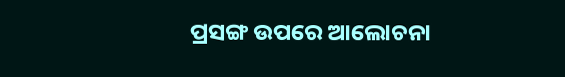ପ୍ରସଙ୍ଗ ଉପରେ ଆଲୋଚନା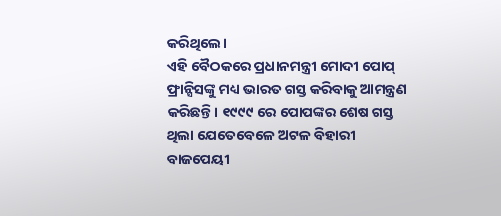କରିଥିଲେ।
ଏହି ବୈଠକରେ ପ୍ରଧାନମନ୍ତ୍ରୀ ମୋଦୀ ପୋପ୍ ଫ୍ରାନ୍ସିସଙ୍କୁ ମଧ୍ୟ ଭାରତ ଗସ୍ତ କରିବାକୁ ଆମନ୍ତ୍ରଣ କରିଛନ୍ତି। ୧୯୯୯ ରେ ପୋପଙ୍କର ଶେଷ ଗସ୍ତ ଥିଲା ଯେତେବେଳେ ଅଟଳ ବିହାରୀ ବାଜପେୟୀ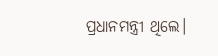ପ୍ରଧାନମନ୍ତ୍ରୀ ଥିଲେ।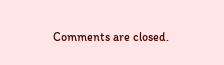Comments are closed.